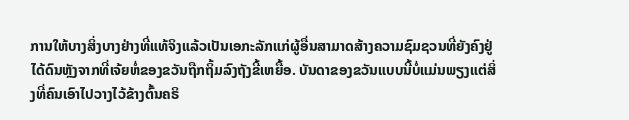ການໃຫ້ບາງສິ່ງບາງຢ່າງທີ່ແທ້ຈິງແລ້ວເປັນເອກະລັກແກ່ຜູ້ອື່ນສາມາດສ້າງຄວາມຊົມຊວນທີ່ຍັງຄົງຢູ່ໄດ້ດົນຫຼັງຈາກທີ່ເຈ້ຍຫໍ່ຂອງຂວັນຖືກຖິ້ມລົງຖັງຂີ້ເຫຍື້ອ. ບັນດາຂອງຂວັນແບບນີ້ບໍ່ແມ່ນພຽງແຕ່ສິ່ງທີ່ຄົນເອົາໄປວາງໄວ້ຂ້າງຕົ້ນຄຣິ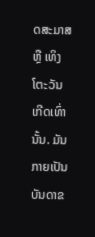ດສະມາສ ຫຼື ເທິງໂຕະວັນເກີດເທົ່ານັ້ນ. ມັນກາຍເປັນບັນດາຂ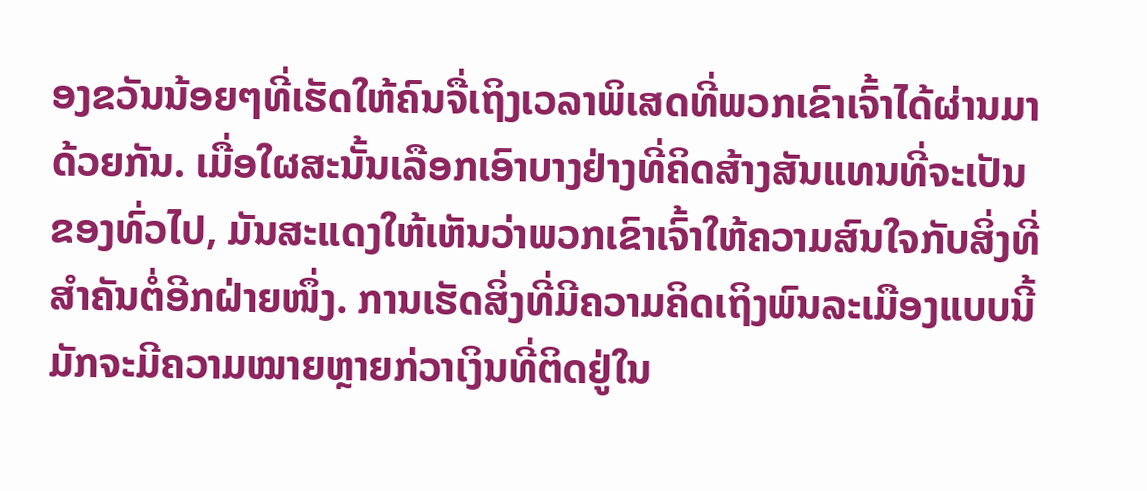ອງຂວັນນ້ອຍໆທີ່ເຮັດໃຫ້ຄົນຈື່ເຖິງເວລາພິເສດທີ່ພວກເຂົາເຈົ້າໄດ້ຜ່ານມາດ້ວຍກັນ. ເມື່ອໃຜສະນັ້ນເລືອກເອົາບາງຢ່າງທີ່ຄິດສ້າງສັນແທນທີ່ຈະເປັນຂອງທົ່ວໄປ, ມັນສະແດງໃຫ້ເຫັນວ່າພວກເຂົາເຈົ້າໃຫ້ຄວາມສົນໃຈກັບສິ່ງທີ່ສຳຄັນຕໍ່ອີກຝ່າຍໜຶ່ງ. ການເຮັດສິ່ງທີ່ມີຄວາມຄິດເຖິງພົນລະເມືອງແບບນີ້ມັກຈະມີຄວາມໝາຍຫຼາຍກ່ວາເງິນທີ່ຕິດຢູ່ໃນ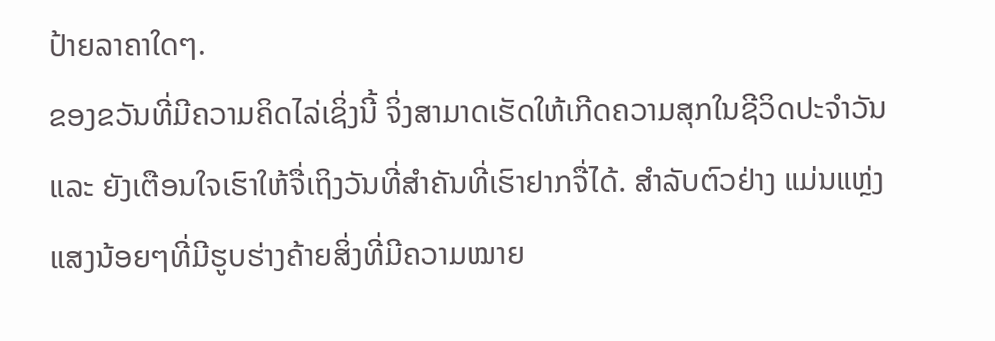ປ້າຍລາຄາໃດໆ.
ຂອງຂວັນທີ່ມີຄວາມຄິດໄລ່ເຊິ່ງນີ້ ຈິ່ງສາມາດເຮັດໃຫ້ເກີດຄວາມສຸກໃນຊີວິດປະຈໍາວັນ ແລະ ຍັງເຕືອນໃຈເຮົາໃຫ້ຈື່ເຖິງວັນທີ່ສໍາຄັນທີ່ເຮົາຢາກຈື່ໄດ້. ສຳລັບຕົວຢ່າງ ແມ່ນແຫຼ່ງແສງນ້ອຍໆທີ່ມີຮູບຮ່າງຄ້າຍສິ່ງທີ່ມີຄວາມໝາຍ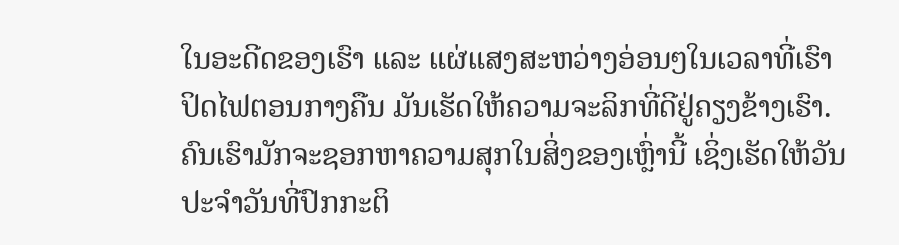ໃນອະດີດຂອງເຮົາ ແລະ ແຜ່ແສງສະຫວ່າງອ່ອນໆໃນເວລາທີ່ເຮົາປິດໄຟຕອນກາງຄືນ ມັນເຮັດໃຫ້ຄວາມຈະລິກທີ່ດີຢູ່ຄຽງຂ້າງເຮົາ. ຄົນເຮົາມັກຈະຊອກຫາຄວາມສຸກໃນສິ່ງຂອງເຫຼົ່ານີ້ ເຊິ່ງເຮັດໃຫ້ວັນປະຈໍາວັນທີ່ປົກກະຕິ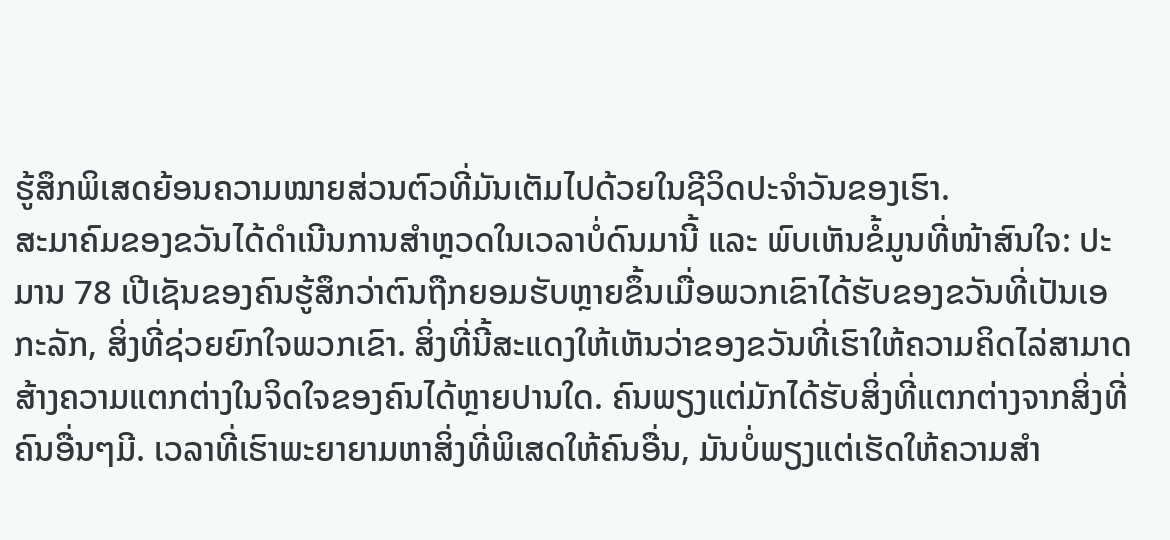ຮູ້ສຶກພິເສດຍ້ອນຄວາມໝາຍສ່ວນຕົວທີ່ມັນເຕັມໄປດ້ວຍໃນຊີວິດປະຈໍາວັນຂອງເຮົາ.
ສະມາຄົມຂອງຂວັນໄດ້ດຳເນີນການສຳຫຼວດໃນເວລາບໍ່ດົນມານີ້ ແລະ ພົບເຫັນຂໍ້ມູນທີ່ໜ້າສົນໃຈ: ປະມານ 78 ເປີເຊັນຂອງຄົນຮູ້ສຶກວ່າຕົນຖືກຍອມຮັບຫຼາຍຂຶ້ນເມື່ອພວກເຂົາໄດ້ຮັບຂອງຂວັນທີ່ເປັນເອກະລັກ, ສິ່ງທີ່ຊ່ວຍຍົກໃຈພວກເຂົາ. ສິ່ງທີ່ນີ້ສະແດງໃຫ້ເຫັນວ່າຂອງຂວັນທີ່ເຮົາໃຫ້ຄວາມຄິດໄລ່ສາມາດສ້າງຄວາມແຕກຕ່າງໃນຈິດໃຈຂອງຄົນໄດ້ຫຼາຍປານໃດ. ຄົນພຽງແຕ່ມັກໄດ້ຮັບສິ່ງທີ່ແຕກຕ່າງຈາກສິ່ງທີ່ຄົນອື່ນໆມີ. ເວລາທີ່ເຮົາພະຍາຍາມຫາສິ່ງທີ່ພິເສດໃຫ້ຄົນອື່ນ, ມັນບໍ່ພຽງແຕ່ເຮັດໃຫ້ຄວາມສຳ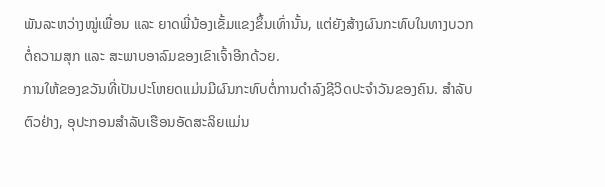ພັນລະຫວ່າງໝູ່ເພື່ອນ ແລະ ຍາດພີ່ນ້ອງເຂັ້ມແຂງຂຶ້ນເທົ່ານັ້ນ, ແຕ່ຍັງສ້າງຜົນກະທົບໃນທາງບວກຕໍ່ຄວາມສຸກ ແລະ ສະພາບອາລົມຂອງເຂົາເຈົ້າອີກດ້ວຍ.
ການໃຫ້ຂອງຂວັນທີ່ເປັນປະໂຫຍດແມ່ນມີຜົນກະທົບຕໍ່ການດຳລົງຊີວິດປະຈຳວັນຂອງຄົນ. ສຳລັບຕົວຢ່າງ, ອຸປະກອນສຳລັບເຮືອນອັດສະລິຍແມ່ນ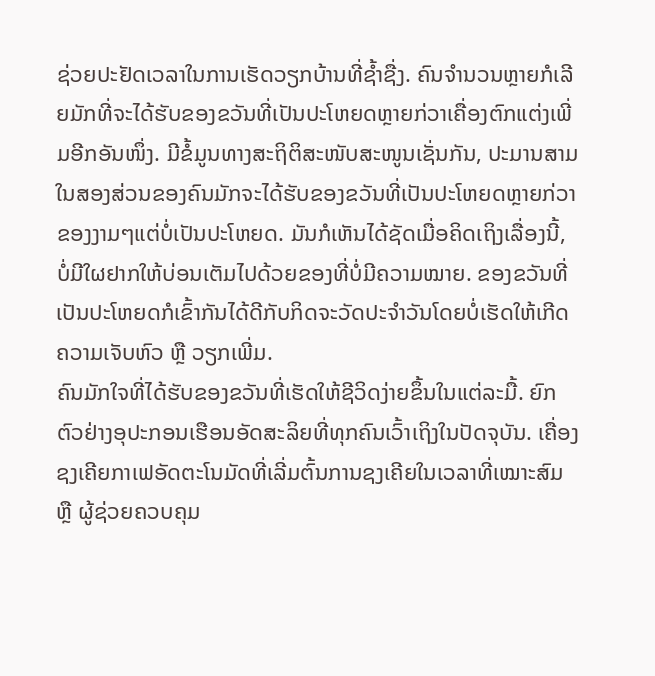ຊ່ວຍປະຢັດເວລາໃນການເຮັດວຽກບ້ານທີ່ຊ້ຳຊື່ງ. ຄົນຈຳນວນຫຼາຍກໍເລີຍມັກທີ່ຈະໄດ້ຮັບຂອງຂວັນທີ່ເປັນປະໂຫຍດຫຼາຍກ່ວາເຄື່ອງຕົກແຕ່ງເພີ່ມອີກອັນໜຶ່ງ. ມີຂໍ້ມູນທາງສະຖິຕິສະໜັບສະໜູນເຊັ່ນກັນ, ປະມານສາມໃນສອງສ່ວນຂອງຄົນມັກຈະໄດ້ຮັບຂອງຂວັນທີ່ເປັນປະໂຫຍດຫຼາຍກ່ວາຂອງງາມໆແຕ່ບໍ່ເປັນປະໂຫຍດ. ມັນກໍເຫັນໄດ້ຊັດເມື່ອຄິດເຖິງເລື່ອງນີ້, ບໍ່ມີໃຜຢາກໃຫ້ບ່ອນເຕັມໄປດ້ວຍຂອງທີ່ບໍ່ມີຄວາມໝາຍ. ຂອງຂວັນທີ່ເປັນປະໂຫຍດກໍເຂົ້າກັນໄດ້ດີກັບກິດຈະວັດປະຈຳວັນໂດຍບໍ່ເຮັດໃຫ້ເກີດຄວາມເຈັບຫົວ ຫຼື ວຽກເພີ່ມ.
ຄົນມັກໃຈທີ່ໄດ້ຮັບຂອງຂວັນທີ່ເຮັດໃຫ້ຊີວິດງ່າຍຂຶ້ນໃນແຕ່ລະມື້. ຍົກຕົວຢ່າງອຸປະກອນເຮືອນອັດສະລິຍທີ່ທຸກຄົນເວົ້າເຖິງໃນປັດຈຸບັນ. ເຄື່ອງຊງເຄີຍກາເຟອັດຕະໂນມັດທີ່ເລີ່ມຕົ້ນການຊງເຄີຍໃນເວລາທີ່ເໝາະສົມ ຫຼື ຜູ້ຊ່ວຍຄວບຄຸມ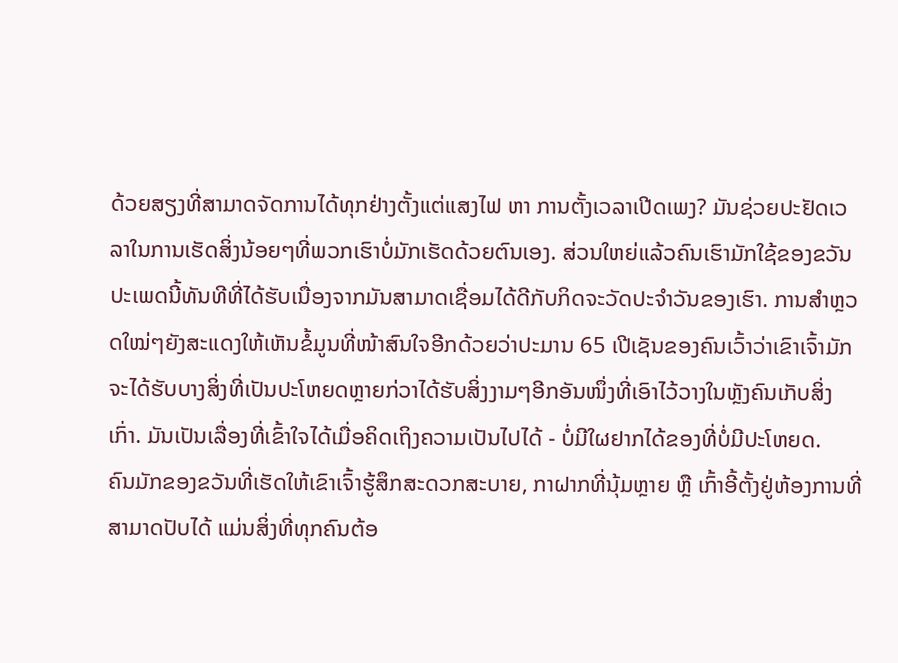ດ້ວຍສຽງທີ່ສາມາດຈັດການໄດ້ທຸກຢ່າງຕັ້ງແຕ່ແສງໄຟ ຫາ ການຕັ້ງເວລາເປີດເພງ? ມັນຊ່ວຍປະຢັດເວລາໃນການເຮັດສິ່ງນ້ອຍໆທີ່ພວກເຮົາບໍ່ມັກເຮັດດ້ວຍຕົນເອງ. ສ່ວນໃຫຍ່ແລ້ວຄົນເຮົາມັກໃຊ້ຂອງຂວັນປະເພດນີ້ທັນທີທີ່ໄດ້ຮັບເນື່ອງຈາກມັນສາມາດເຊື່ອມໄດ້ດີກັບກິດຈະວັດປະຈຳວັນຂອງເຮົາ. ການສຳຫຼວດໃໝ່ໆຍັງສະແດງໃຫ້ເຫັນຂໍ້ມູນທີ່ໜ້າສົນໃຈອີກດ້ວຍວ່າປະມານ 65 ເປີເຊັນຂອງຄົນເວົ້າວ່າເຂົາເຈົ້າມັກຈະໄດ້ຮັບບາງສິ່ງທີ່ເປັນປະໂຫຍດຫຼາຍກ່ວາໄດ້ຮັບສິ່ງງາມໆອີກອັນໜຶ່ງທີ່ເອົາໄວ້ວາງໃນຫຼັງຄົນເກັບສິ່ງເກົ່າ. ມັນເປັນເລື່ອງທີ່ເຂົ້າໃຈໄດ້ເມື່ອຄິດເຖິງຄວາມເປັນໄປໄດ້ - ບໍ່ມີໃຜຢາກໄດ້ຂອງທີ່ບໍ່ມີປະໂຫຍດ.
ຄົນມັກຂອງຂວັນທີ່ເຮັດໃຫ້ເຂົາເຈົ້າຮູ້ສຶກສະດວກສະບາຍ, ກາຝາກທີ່ນຸ້ມຫຼາຍ ຫຼື ເກົ້າອີ້ຕັ້ງຢູ່ຫ້ອງການທີ່ສາມາດປັບໄດ້ ແມ່ນສິ່ງທີ່ທຸກຄົນຕ້ອ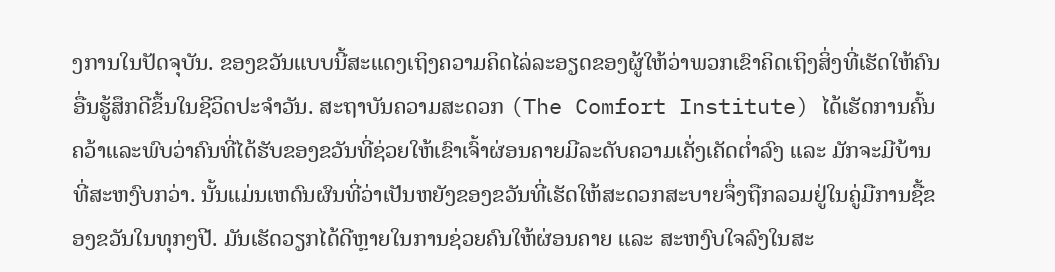ງການໃນປັດຈຸບັນ. ຂອງຂວັນແບບນີ້ສະແດງເຖິງຄວາມຄິດໄລ່ລະອຽດຂອງຜູ້ໃຫ້ວ່າພວກເຂົາຄິດເຖິງສິ່ງທີ່ເຮັດໃຫ້ຄົນອື່ນຮູ້ສຶກດີຂຶ້ນໃນຊີວິດປະຈໍາວັນ. ສະຖາບັນຄວາມສະດວກ (The Comfort Institute) ໄດ້ເຮັດການຄົ້ນຄວ້າແລະພົບວ່າຄົນທີ່ໄດ້ຮັບຂອງຂວັນທີ່ຊ່ວຍໃຫ້ເຂົາເຈົ້າຜ່ອນຄາຍມີລະດັບຄວາມເຄັ່ງເຄັດຕໍ່າລົງ ແລະ ມັກຈະມີບ້ານທີ່ສະຫງົບກວ່າ. ນັ້ນແມ່ນເຫດົນຜົນທີ່ວ່າເປັນຫຍັງຂອງຂວັນທີ່ເຮັດໃຫ້ສະດວກສະບາຍຈຶ່ງຖືກລວມຢູ່ໃນຄູ່ມືການຊື້ຂອງຂວັນໃນທຸກໆປີ. ມັນເຮັດວຽກໄດ້ດີຫຼາຍໃນການຊ່ວຍຄົນໃຫ້ຜ່ອນຄາຍ ແລະ ສະຫງົບໃຈລົງໃນສະ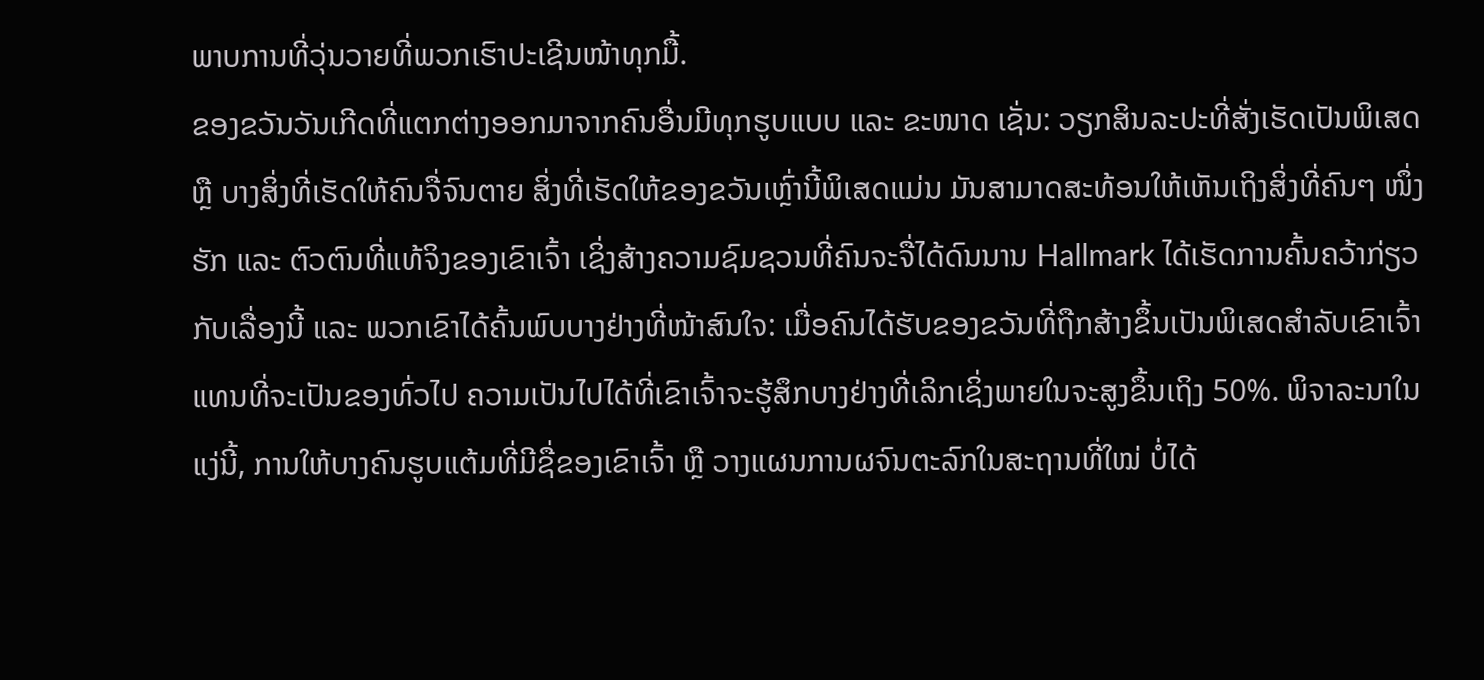ພາບການທີ່ວຸ່ນວາຍທີ່ພວກເຮົາປະເຊີນໜ້າທຸກມື້.
ຂອງຂວັນວັນເກີດທີ່ແຕກຕ່າງອອກມາຈາກຄົນອື່ນມີທຸກຮູບແບບ ແລະ ຂະໜາດ ເຊັ່ນ: ວຽກສິນລະປະທີ່ສັ່ງເຮັດເປັນພິເສດ ຫຼື ບາງສິ່ງທີ່ເຮັດໃຫ້ຄົນຈື່ຈົນຕາຍ ສິ່ງທີ່ເຮັດໃຫ້ຂອງຂວັນເຫຼົ່ານີ້ພິເສດແມ່ນ ມັນສາມາດສະທ້ອນໃຫ້ເຫັນເຖິງສິ່ງທີ່ຄົນໆ ໜຶ່ງຮັກ ແລະ ຕົວຕົນທີ່ແທ້ຈິງຂອງເຂົາເຈົ້າ ເຊິ່ງສ້າງຄວາມຊົມຊວນທີ່ຄົນຈະຈື່ໄດ້ດົນນານ Hallmark ໄດ້ເຮັດການຄົ້ນຄວ້າກ່ຽວກັບເລື່ອງນີ້ ແລະ ພວກເຂົາໄດ້ຄົ້ນພົບບາງຢ່າງທີ່ໜ້າສົນໃຈ: ເມື່ອຄົນໄດ້ຮັບຂອງຂວັນທີ່ຖືກສ້າງຂຶ້ນເປັນພິເສດສຳລັບເຂົາເຈົ້າ ແທນທີ່ຈະເປັນຂອງທົ່ວໄປ ຄວາມເປັນໄປໄດ້ທີ່ເຂົາເຈົ້າຈະຮູ້ສຶກບາງຢ່າງທີ່ເລິກເຊິ່ງພາຍໃນຈະສູງຂຶ້ນເຖິງ 50%. ພິຈາລະນາໃນແງ່ນີ້, ການໃຫ້ບາງຄົນຮູບແຕ້ມທີ່ມີຊື່ຂອງເຂົາເຈົ້າ ຫຼື ວາງແຜນການຜຈົນຕະລົກໃນສະຖານທີ່ໃໝ່ ບໍ່ໄດ້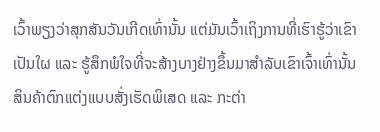ເວົ້າພຽງວ່າສຸກສັນວັນເກີດເທົ່ານັ້ນ ແຕ່ມັນເວົ້າເຖິງການທີ່ເຮົາຮູ້ວ່າເຂົາເປັນໃຜ ແລະ ຮູ້ສຶກພໍໃຈທີ່ຈະສ້າງບາງຢ່າງຂຶ້ນມາສຳລັບເຂົາເຈົ້າເທົ່ານັ້ນ
ສິນຄ້າຕົກແຕ່ງແບບສັ່ງເຮັດພິເສດ ແລະ ກະຕ່າ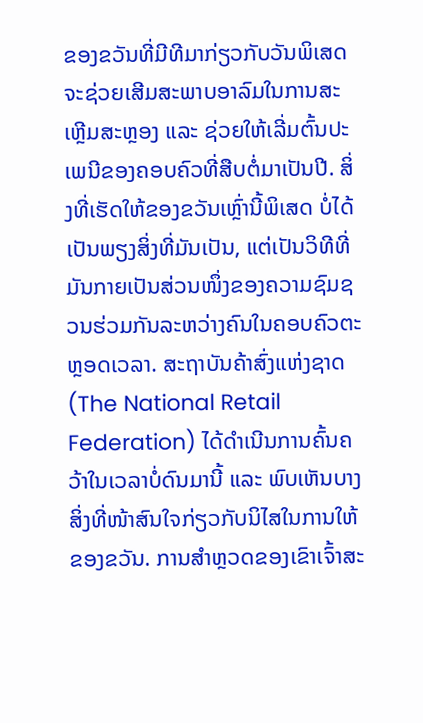ຂອງຂວັນທີ່ມີທີມາກ່ຽວກັບວັນພິເສດ ຈະຊ່ວຍເສີມສະພາບອາລົມໃນການສະເຫຼີມສະຫຼອງ ແລະ ຊ່ວຍໃຫ້ເລີ່ມຕົ້ນປະເພນີຂອງຄອບຄົວທີ່ສືບຕໍ່ມາເປັນປີ. ສິ່ງທີ່ເຮັດໃຫ້ຂອງຂວັນເຫຼົ່ານີ້ພິເສດ ບໍ່ໄດ້ເປັນພຽງສິ່ງທີ່ມັນເປັນ, ແຕ່ເປັນວິທີທີ່ມັນກາຍເປັນສ່ວນໜຶ່ງຂອງຄວາມຊົມຊວນຮ່ວມກັນລະຫວ່າງຄົນໃນຄອບຄົວຕະຫຼອດເວລາ. ສະຖາບັນຄ້າສົ່ງແຫ່ງຊາດ (The National Retail Federation) ໄດ້ດຳເນີນການຄົ້ນຄວ້າໃນເວລາບໍ່ດົນມານີ້ ແລະ ພົບເຫັນບາງສິ່ງທີ່ໜ້າສົນໃຈກ່ຽວກັບນິໄສໃນການໃຫ້ຂອງຂວັນ. ການສຳຫຼວດຂອງເຂົາເຈົ້າສະ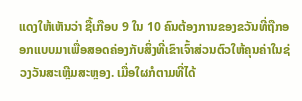ແດງໃຫ້ເຫັນວ່າ ຊື້ເກືອບ 9 ໃນ 10 ຄົນຕ້ອງການຂອງຂວັນທີ່ຖືກອອກແບບມາເພື່ອສອດຄ່ອງກັບສິ່ງທີ່ເຂົາເຈົ້າສ່ວນຕົວໃຫ້ຄຸນຄ່າໃນຊ່ວງວັນສະເຫຼີມສະຫຼອງ. ເມື່ອໃຜກໍຕາມທີ່ໄດ້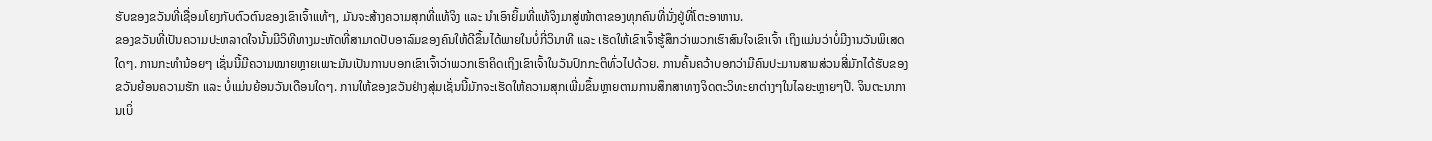ຮັບຂອງຂວັນທີ່ເຊື່ອມໂຍງກັບຕົວຕົນຂອງເຂົາເຈົ້າແທ້ໆ, ມັນຈະສ້າງຄວາມສຸກທີ່ແທ້ຈິງ ແລະ ນຳເອົາຍິ້ມທີ່ແທ້ຈິງມາສູ່ໜ້າຕາຂອງທຸກຄົນທີ່ນັ່ງຢູ່ທີ່ໂຕະອາຫານ.
ຂອງຂວັນທີ່ເປັນຄວາມປະຫລາດໃຈນັ້ນມີວິທີທາງມະຫັດທີ່ສາມາດປັບອາລົມຂອງຄົນໃຫ້ດີຂຶ້ນໄດ້ພາຍໃນບໍ່ກີ່ວິນາທີ ແລະ ເຮັດໃຫ້ເຂົາເຈົ້າຮູ້ສຶກວ່າພວກເຮົາສົນໃຈເຂົາເຈົ້າ ເຖິງແມ່ນວ່າບໍ່ມີງານວັນພິເສດໃດໆ. ການກະທຳນ້ອຍໆ ເຊັ່ນນີ້ມີຄວາມໝາຍຫຼາຍເພາະມັນເປັນການບອກເຂົາເຈົ້າວ່າພວກເຮົາຄິດເຖິງເຂົາເຈົ້າໃນວັນປົກກະຕິທົ່ວໄປດ້ວຍ. ການຄົ້ນຄວ້າບອກວ່າມີຄົນປະມານສາມສ່ວນສີ່ມັກໄດ້ຮັບຂອງຂວັນຍ້ອນຄວາມຮັກ ແລະ ບໍ່ແມ່ນຍ້ອນວັນເດືອນໃດໆ. ການໃຫ້ຂອງຂວັນຢ່າງສຸ່ມເຊັ່ນນີ້ມັກຈະເຮັດໃຫ້ຄວາມສຸກເພີ່ມຂຶ້ນຫຼາຍຕາມການສຶກສາທາງຈິດຕະວິທະຍາຕ່າງໆໃນໄລຍະຫຼາຍໆປີ. ຈິນຕະນາການເບິ່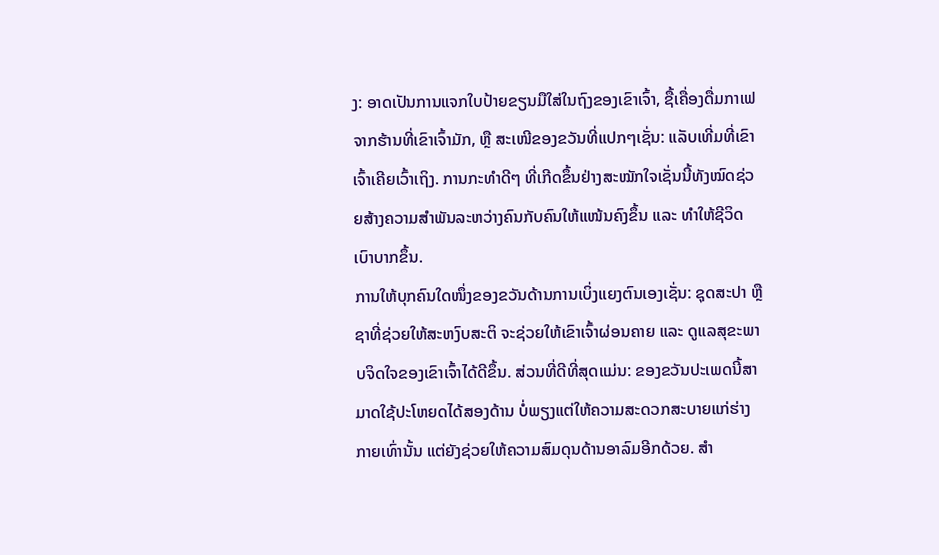ງ: ອາດເປັນການແຈກໃບປ້າຍຂຽນມືໃສ່ໃນຖົງຂອງເຂົາເຈົ້າ, ຊື້ເຄື່ອງດື່ມກາເຟຈາກຮ້ານທີ່ເຂົາເຈົ້າມັກ, ຫຼື ສະເໜີຂອງຂວັນທີ່ແປກໆເຊັ່ນ: ແລັບເທີ່ມທີ່ເຂົາເຈົ້າເຄີຍເວົ້າເຖິງ. ການກະທຳດີໆ ທີ່ເກີດຂຶ້ນຢ່າງສະໝັກໃຈເຊັ່ນນີ້ທັງໝົດຊ່ວຍສ້າງຄວາມສຳພັນລະຫວ່າງຄົນກັບຄົນໃຫ້ແໜ້ນຄົງຂຶ້ນ ແລະ ທຳໃຫ້ຊີວິດເບົາບາກຂຶ້ນ.
ການໃຫ້ບຸກຄົນໃດໜຶ່ງຂອງຂວັນດ້ານການເບິ່ງແຍງຕົນເອງເຊັ່ນ: ຊຸດສະປາ ຫຼື ຊາທີ່ຊ່ວຍໃຫ້ສະຫງົບສະຕິ ຈະຊ່ວຍໃຫ້ເຂົາເຈົ້າຜ່ອນຄາຍ ແລະ ດູແລສຸຂະພາບຈິດໃຈຂອງເຂົາເຈົ້າໄດ້ດີຂຶ້ນ. ສ່ວນທີ່ດີທີ່ສຸດແມ່ນ: ຂອງຂວັນປະເພດນີ້ສາມາດໃຊ້ປະໂຫຍດໄດ້ສອງດ້ານ ບໍ່ພຽງແຕ່ໃຫ້ຄວາມສະດວກສະບາຍແກ່ຮ່າງກາຍເທົ່ານັ້ນ ແຕ່ຍັງຊ່ວຍໃຫ້ຄວາມສົມດຸນດ້ານອາລົມອີກດ້ວຍ. ສຳ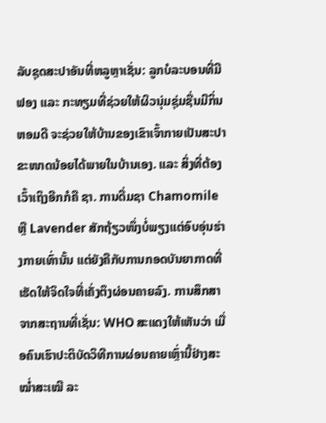ລັບຊຸດສະປາອັນທີ່ຫລູຫຼາເຊັ່ນ: ລູກບໍລະບອນທີ່ມີຟອງ ແລະ ກະທຽມທີ່ຊ່ວຍໃຫ້ຜິວນຸ່ມຊຸ່ມຊື່ນມີກິ່ນຫອມດີ ຈະຊ່ວຍໃຫ້ບ້ານຂອງເຂົາເຈົ້າກາຍເປັນສະປາຂະໜາດນ້ອຍໄດ້ພາຍໃນບ້ານເອງ. ແລະ ສິ່ງທີ່ຕ້ອງເວົ້າເຖິງອີກກໍຄື ຊາ. ການດື່ມຊາ Chamomile ຫຼື Lavender ສັກຖ້ຽວໜຶ່ງບໍ່ພຽງແຕ່ອົບອຸ່ນຮ່າງກາຍເທົ່ານັ້ນ ແຕ່ຍັງຄືກັບການກອດບັນຍາກາດທີ່ເຮັດໃຫ້ຈິດໃຈທີ່ເຄັ່ງຕຶງຜ່ອນຄາຍລົງ. ການສຶກສາຈາກສະຖານທີ່ເຊັ່ນ: WHO ສະແດງໃຫ້ເຫັນວ່າ ເມື່ອຄົນເຮົາປະຕິບັດວິທີການຜ່ອນຄາຍເຫຼົ່ານີ້ຢ່າງສະໝໍ່າສະເໝີ ລະ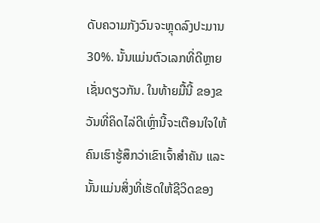ດັບຄວາມກັງວົນຈະຫຼຸດລົງປະມານ 30%. ນັ້ນແມ່ນຕົວເລກທີ່ດີຫຼາຍເຊັ່ນດຽວກັນ. ໃນທ້າຍມື້ນີ້ ຂອງຂວັນທີ່ຄິດໄລ່ດີເຫຼົ່ານີ້ຈະເຕືອນໃຈໃຫ້ຄົນເຮົາຮູ້ສຶກວ່າເຂົາເຈົ້າສຳຄັນ ແລະ ນັ້ນແມ່ນສິ່ງທີ່ເຮັດໃຫ້ຊີວິດຂອງ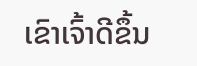ເຂົາເຈົ້າດີຂຶ້ນ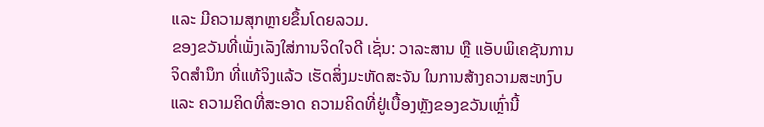ແລະ ມີຄວາມສຸກຫຼາຍຂຶ້ນໂດຍລວມ.
ຂອງຂວັນທີ່ເພັ່ງເລັງໃສ່ການຈິດໃຈດີ ເຊັ່ນ: ວາລະສານ ຫຼື ແອັບພິເຄຊັນການຈິດສໍານຶກ ທີ່ແທ້ຈິງແລ້ວ ເຮັດສິ່ງມະຫັດສະຈັນ ໃນການສ້າງຄວາມສະຫງົບ ແລະ ຄວາມຄິດທີ່ສະອາດ ຄວາມຄິດທີ່ຢູ່ເບື້ອງຫຼັງຂອງຂວັນເຫຼົ່ານີ້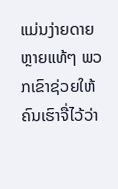ແມ່ນງ່າຍດາຍຫຼາຍແທ້ໆ ພວກເຂົາຊ່ວຍໃຫ້ຄົນເຮົາຈື່ໄວ້ວ່າ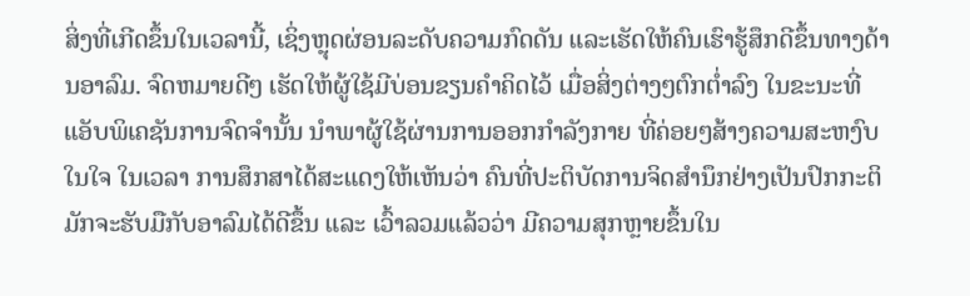ສິ່ງທີ່ເກີດຂຶ້ນໃນເວລານີ້, ເຊິ່ງຫຼຸດຜ່ອນລະດັບຄວາມກົດດັນ ແລະເຮັດໃຫ້ຄົນເຮົາຮູ້ສຶກດີຂຶ້ນທາງດ້ານອາລົມ. ຈົດຫມາຍດີໆ ເຮັດໃຫ້ຜູ້ໃຊ້ມີບ່ອນຂຽນຄໍາຄິດໄວ້ ເມື່ອສິ່ງຕ່າງໆຕົກຕໍ່າລົງ ໃນຂະນະທີ່ແອັບພິເຄຊັນການຈົດຈໍານັ້ນ ນໍາພາຜູ້ໃຊ້ຜ່ານການອອກກໍາລັງກາຍ ທີ່ຄ່ອຍໆສ້າງຄວາມສະຫງົບໃນໃຈ ໃນເວລາ ການສຶກສາໄດ້ສະແດງໃຫ້ເຫັນວ່າ ຄົນທີ່ປະຕິບັດການຈິດສໍານຶກຢ່າງເປັນປົກກະຕິ ມັກຈະຮັບມືກັບອາລົມໄດ້ດີຂຶ້ນ ແລະ ເວົ້າລວມແລ້ວວ່າ ມີຄວາມສຸກຫຼາຍຂຶ້ນໃນ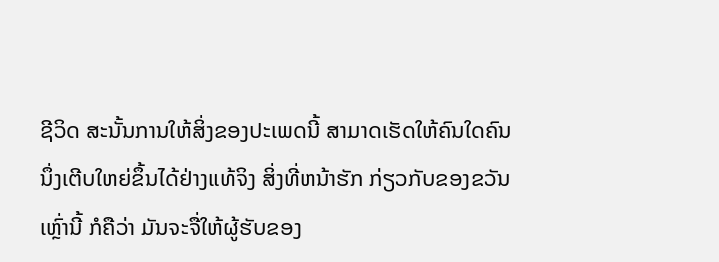ຊີວິດ ສະນັ້ນການໃຫ້ສິ່ງຂອງປະເພດນີ້ ສາມາດເຮັດໃຫ້ຄົນໃດຄົນນຶ່ງເຕີບໃຫຍ່ຂຶ້ນໄດ້ຢ່າງແທ້ຈິງ ສິ່ງທີ່ຫນ້າຮັກ ກ່ຽວກັບຂອງຂວັນເຫຼົ່ານີ້ ກໍຄືວ່າ ມັນຈະຈື່ໃຫ້ຜູ້ຮັບຂອງ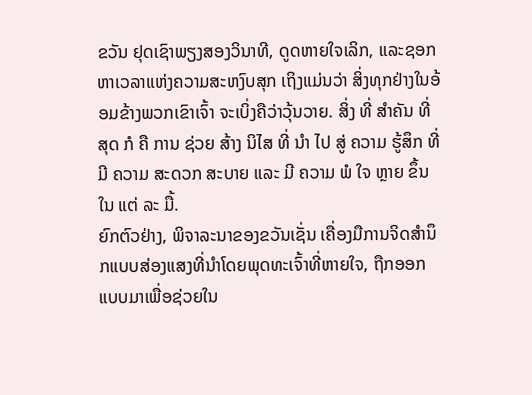ຂວັນ ຢຸດເຊົາພຽງສອງວິນາທີ, ດູດຫາຍໃຈເລິກ, ແລະຊອກຫາເວລາແຫ່ງຄວາມສະຫງົບສຸກ ເຖິງແມ່ນວ່າ ສິ່ງທຸກຢ່າງໃນອ້ອມຂ້າງພວກເຂົາເຈົ້າ ຈະເບິ່ງຄືວ່າວຸ້ນວາຍ. ສິ່ງ ທີ່ ສໍາຄັນ ທີ່ ສຸດ ກໍ ຄື ການ ຊ່ວຍ ສ້າງ ນິໄສ ທີ່ ນໍາ ໄປ ສູ່ ຄວາມ ຮູ້ສຶກ ທີ່ ມີ ຄວາມ ສະດວກ ສະບາຍ ແລະ ມີ ຄວາມ ພໍ ໃຈ ຫຼາຍ ຂຶ້ນ ໃນ ແຕ່ ລະ ມື້.
ຍົກຕົວຢ່າງ, ພິຈາລະນາຂອງຂວັນເຊັ່ນ ເຄື່ອງມືການຈິດສໍານຶກແບບສ່ອງແສງທີ່ນໍາໂດຍພຸດທະເຈົ້າທີ່ຫາຍໃຈ, ຖືກອອກແບບມາເພື່ອຊ່ວຍໃນ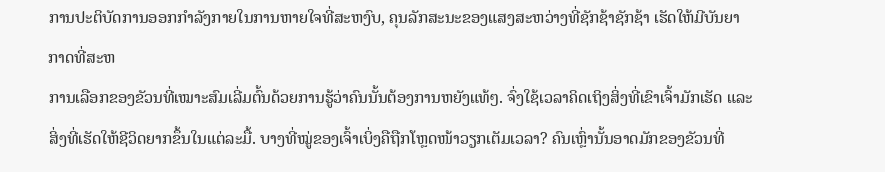ການປະຕິບັດການອອກກໍາລັງກາຍໃນການຫາຍໃຈທີ່ສະຫງົບ, ຄຸນລັກສະນະຂອງແສງສະຫວ່າງທີ່ຊັກຊ້າຊັກຊ້າ ເຮັດໃຫ້ມີບັນຍາກາດທີ່ສະຫ
ການເລືອກຂອງຂັວນທີ່ເໝາະສົມເລີ່ມຕົ້ນດ້ວຍການຮູ້ວ່າຄົນນັ້ນຕ້ອງການຫຍັງແທ້ໆ. ຈົ່ງໃຊ້ເວລາຄິດເຖິງສິ່ງທີ່ເຂົາເຈົ້າມັກເຮັດ ແລະ ສິ່ງທີ່ເຮັດໃຫ້ຊີວິດຍາກຂຶ້ນໃນແຕ່ລະມື້. ບາງທີ່ໝູ່ຂອງເຈົ້າເບິ່ງຄືຖືກໂຫຼດໜ້າວຽກເຕັມເວລາ? ຄົນເຫຼົ່ານັ້ນອາດມັກຂອງຂັວນທີ່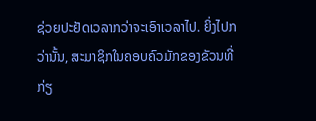ຊ່ວຍປະຢັດເວລາກວ່າຈະເອົາເວລາໄປ. ຍິ່ງໄປກວ່ານັ້ນ, ສະມາຊິກໃນຄອບຄົວມັກຂອງຂັວນທີ່ກ່ຽ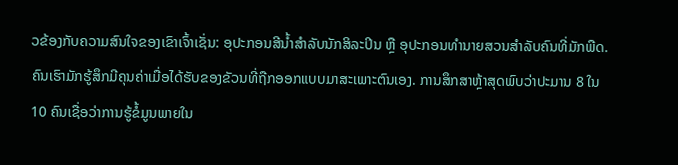ວຂ້ອງກັບຄວາມສົນໃຈຂອງເຂົາເຈົ້າເຊັ່ນ: ອຸປະກອນສີນໍ້າສໍາລັບນັກສິລະປິນ ຫຼື ອຸປະກອນທໍານາຍສວນສໍາລັບຄົນທີ່ມັກພືດ. ຄົນເຮົາມັກຮູ້ສຶກມີຄຸນຄ່າເມື່ອໄດ້ຮັບຂອງຂັວນທີ່ຖືກອອກແບບມາສະເພາະຕົນເອງ. ການສຶກສາຫຼ້າສຸດພົບວ່າປະມານ 8 ໃນ 10 ຄົນເຊື່ອວ່າການຮູ້ຂໍ້ມູນພາຍໃນ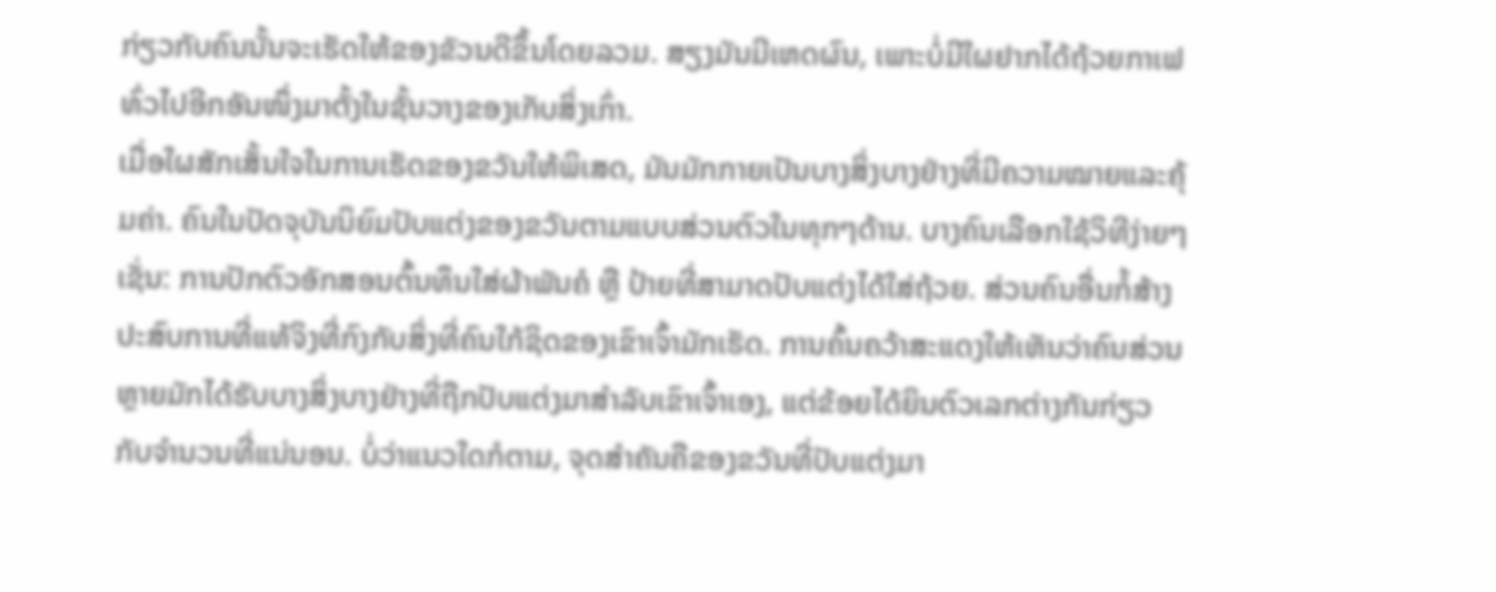ກ່ຽວກັບຄົນນັ້ນຈະເຮັດໃຫ້ຂອງຂັວນດີຂຶ້ນໂດຍລວມ. ສຽງມັນມີເຫດຜົນ, ເພາະບໍ່ມີໃຜຢາກໄດ້ຖ້ວຍກາເຟທົ່ວໄປອີກອັນໜຶ່ງມາຕັ້ງໃນຊັ້ນວາງຂອງເກັບສິ່ງເກົ່າ.
ເມື່ອໃຜສັກເສັ້ນໃຈໃນການເຮັດຂອງຂວັນໃຫ້ພິເສດ, ມັນມັກກາຍເປັນບາງສິ່ງບາງຢ່າງທີ່ມີຄວາມໝາຍແລະຄຸ້ມຄ່າ. ຄົນໃນປັດຈຸບັນນິຍົມປັບແຕ່ງຂອງຂວັນຕາມແບບສ່ວນຕົວໃນທຸກໆດ້ານ. ບາງຄົນເລືອກໃຊ້ວິທີງ່າຍໆເຊັ່ນ: ການປັກຕົວອັກສອນຕົ້ນທຶນໃສ່ຜ້າພັນຄໍ ຫຼື ປ້າຍທີ່ສາມາດປັບແຕ່ງໄດ້ໃສ່ຖ້ວຍ. ສ່ວນຄົນອື່ນກໍ້ສ້າງປະສົບການທີ່ແທ້ຈິງທີ່ກົງກັບສິ່ງທີ່ຄົນໃກ້ຊິດຂອງເຂົາເຈົ້າມັກເຮັດ. ການຄົ້ນຄວ້າສະແດງໃຫ້ເຫັນວ່າຄົນສ່ວນຫຼາຍມັກໄດ້ຮັບບາງສິ່ງບາງຢ່າງທີ່ຖືກປັບແຕ່ງມາສໍາລັບເຂົາເຈົ້າເອງ, ແຕ່ຂ້ອຍໄດ້ຍິນຕົວເລກຕ່າງກັນກ່ຽວກັບຈໍານວນທີ່ແນ່ນອນ. ບໍ່ວ່າແນວໃດກໍຕາມ, ຈຸດສໍາຄັນຄືຂອງຂວັນທີ່ປັບແຕ່ງມາ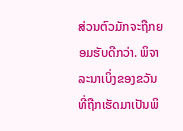ສ່ວນຕົວມັກຈະຖືກຍອມຮັບດີກວ່າ. ພິຈາລະນາເບິ່ງຂອງຂວັນທີ່ຖືກເຮັດມາເປັນພິ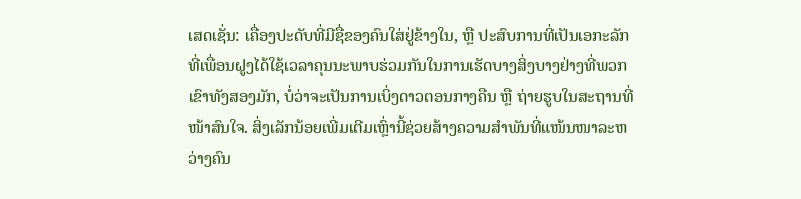ເສດເຊັ່ນ: ເຄື່ອງປະດັບທີ່ມີຊື່ຂອງຄົນໃສ່ຢູ່ຂ້າງໃນ, ຫຼື ປະສົບການທີ່ເປັນເອກະລັກທີ່ເພື່ອນຝູງໄດ້ໃຊ້ເວລາຄຸນນະພາບຮ່ວມກັນໃນການເຮັດບາງສິ່ງບາງຢ່າງທີ່ພວກເຂົາທັງສອງມັກ, ບໍ່ວ່າຈະເປັນການເບິ່ງດາວຕອນກາງຄືນ ຫຼື ຖ່າຍຮູບໃນສະຖານທີ່ໜ້າສົນໃຈ. ສິ່ງເລັກນ້ອຍເພີ່ມເຕີມເຫຼົ່ານີ້ຊ່ວຍສ້າງຄວາມສໍາພັນທີ່ແໜ້ນໜາລະຫວ່າງຄົນ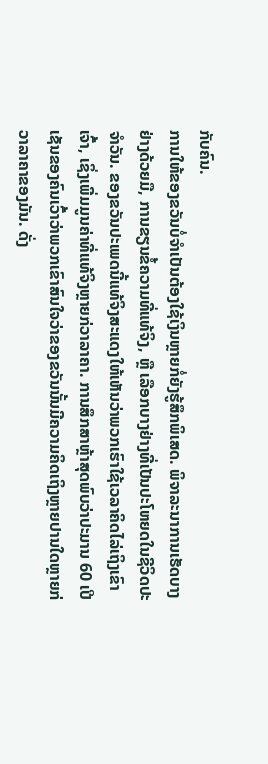ກັບຄົນ.
ການໃຫ້ຂອງຂວັນບໍ່ຈຳເປັນຕ້ອງໃຊ້ເງິນຫຼາຍກໍ່ຍັງຮູ້ສຶກພິເສດ. ພິຈາລະນາການເຮັດບາງຢ່າງດ້ວຍມື, ການຂຽນຂໍ້ຄວາມທີ່ແທ້ຈິງ, ຫຼື ເລືອກບາງຢ່າງທີ່ເປັນປະໂຫຍດໃນຊີວິດປະຈຳວັນ. ຂອງຂວັນປະເພດນີ້ແທ້ຈິງສະແດງໃຫ້ເຫັນວ່າພວກເຮົາໃຊ້ເວລາຄິດໄລ່ເຖິງເຂົາເຈົ້າ, ເຊິ່ງເພີ່ມມູນຄ່າທີ່ແທ້ຈິງຫຼາຍກ່ວາລາຄາ. ການສຶກສາຫຼ້າສຸດພົບວ່າປະມານ 60 ເປີເຊັນຂອງຄົນເວົ້າວ່າພວກເຂົາສົນໃຈວ່າຂອງຂວັນນັ້ນມີຄວາມຄິດເຖິງຫຼາຍປານໃດຫຼາຍກ່ວາລາຄາຂອງມັນ. ດັ່ງ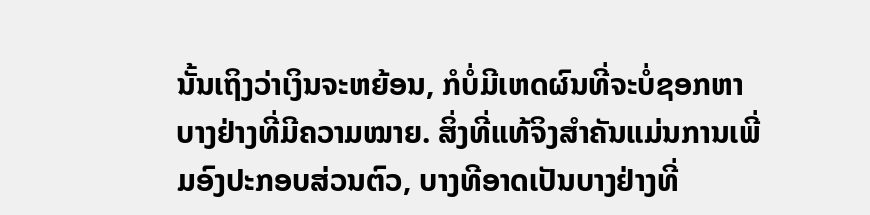ນັ້ນເຖິງວ່າເງິນຈະຫຍ້ອນ, ກໍບໍ່ມີເຫດຜົນທີ່ຈະບໍ່ຊອກຫາບາງຢ່າງທີ່ມີຄວາມໝາຍ. ສິ່ງທີ່ແທ້ຈິງສຳຄັນແມ່ນການເພີ່ມອົງປະກອບສ່ວນຕົວ, ບາງທີອາດເປັນບາງຢ່າງທີ່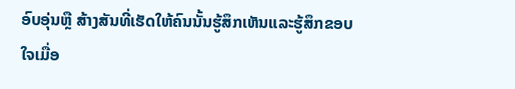ອົບອຸ່ນຫຼື ສ້າງສັນທີ່ເຮັດໃຫ້ຄົນນັ້ນຮູ້ສຶກເຫັນແລະຮູ້ສຶກຂອບໃຈເມື່ອ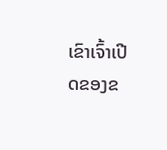ເຂົາເຈົ້າເປີດຂອງຂ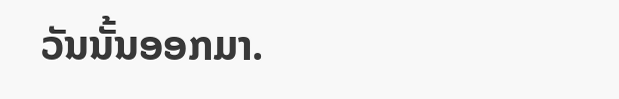ວັນນັ້ນອອກມາ.